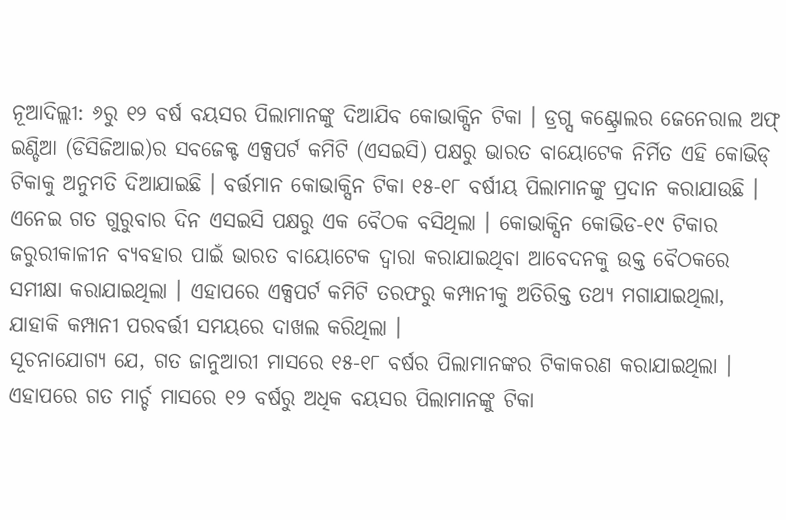ନୂଆଦିଲ୍ଲୀ: ୬ରୁ ୧୨ ବର୍ଷ ବୟସର ପିଲାମାନଙ୍କୁ ଦିଆଯିବ କୋଭାକ୍ସିନ ଟିକା । ଡ୍ରଗ୍ସ କଣ୍ଟ୍ରୋଲର ଜେନେରାଲ ଅଫ୍ ଇଣ୍ଡିଆ (ଡିସିଜିଆଇ)ର ସବଜେକ୍ଟ ଏକ୍ସପର୍ଟ କମିଟି (ଏସଇସି) ପକ୍ଷରୁ ଭାରତ ବାୟୋଟେକ ନିର୍ମିତ ଏହି କୋଭିଡ୍ ଟିକାକୁ ଅନୁମତି ଦିଆଯାଇଛି । ବର୍ତ୍ତମାନ କୋଭାକ୍ସିନ ଟିକା ୧୫-୧୮ ବର୍ଷୀୟ ପିଲାମାନଙ୍କୁ ପ୍ରଦାନ କରାଯାଉଛି ।
ଏନେଇ ଗତ ଗୁରୁବାର ଦିନ ଏସଇସି ପକ୍ଷରୁ ଏକ ବୈଠକ ବସିଥିଲା । କୋଭାକ୍ସିନ କୋଭିଡ-୧୯ ଟିକାର ଜରୁରୀକାଳୀନ ବ୍ୟବହାର ପାଇଁ ଭାରତ ବାୟୋଟେକ ଦ୍ୱାରା କରାଯାଇଥିବା ଆବେଦନକୁ ଉକ୍ତ ବୈଠକରେ ସମୀକ୍ଷା କରାଯାଇଥିଲା । ଏହାପରେ ଏକ୍ସପର୍ଟ କମିଟି ତରଫରୁ କମ୍ପାନୀକୁ ଅତିରିକ୍ତ ତଥ୍ୟ ମଗାଯାଇଥିଲା, ଯାହାକି କମ୍ପାନୀ ପରବର୍ତ୍ତୀ ସମୟରେ ଦାଖଲ କରିଥିଲା ।
ସୂଚନାଯୋଗ୍ୟ ଯେ, ଗତ ଜାନୁଆରୀ ମାସରେ ୧୫-୧୮ ବର୍ଷର ପିଲାମାନଙ୍କର ଟିକାକରଣ କରାଯାଇଥିଲା । ଏହାପରେ ଗତ ମାର୍ଚ୍ଚ ମାସରେ ୧୨ ବର୍ଷରୁ ଅଧିକ ବୟସର ପିଲାମାନଙ୍କୁ ଟିକା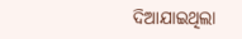ଦିଆଯାଇଥିଲା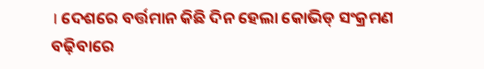। ଦେଶରେ ବର୍ତ୍ତମାନ କିଛି ଦିନ ହେଲା କୋଭିଡ୍ ସଂକ୍ରମଣ ବଢ଼ିବାରେ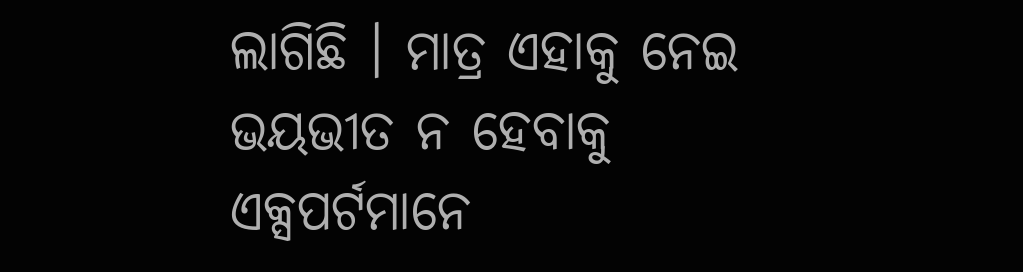ଲାଗିଛି । ମାତ୍ର ଏହାକୁ ନେଇ ଭୟଭୀତ ନ ହେବାକୁ ଏକ୍ସପର୍ଟମାନେ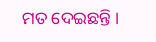ମତ ଦେଇଛନ୍ତି ।